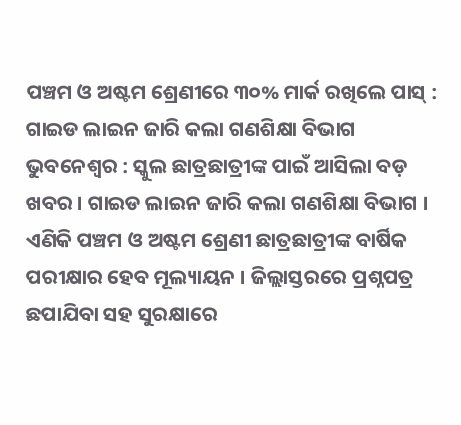ପଞ୍ଚମ ଓ ଅଷ୍ଟମ ଶ୍ରେଣୀରେ ୩୦% ମାର୍କ ରଖିଲେ ପାସ୍ : ଗାଇଡ ଲାଇନ ଜାରି କଲା ଗଣଶିକ୍ଷା ବିଭାଗ
ଭୁବନେଶ୍ୱର : ସ୍କୁଲ ଛାତ୍ରଛାତ୍ରୀଙ୍କ ପାଇଁ ଆସିଲା ବଡ଼ ଖବର । ଗାଇଡ ଲାଇନ ଜାରି କଲା ଗଣଶିକ୍ଷା ବିଭାଗ । ଏଣିକି ପଞ୍ଚମ ଓ ଅଷ୍ଟମ ଶ୍ରେଣୀ ଛାତ୍ରଛାତ୍ରୀଙ୍କ ବାର୍ଷିକ ପରୀକ୍ଷାର ହେବ ମୂଲ୍ୟାୟନ । ଜିଲ୍ଲାସ୍ତରରେ ପ୍ରଶ୍ନପତ୍ର ଛପାଯିବା ସହ ସୁରକ୍ଷାରେ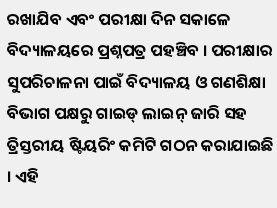ରଖାଯିବ ଏବଂ ପରୀକ୍ଷା ଦିନ ସକାଳେ ବିଦ୍ୟାଳୟରେ ପ୍ରଶ୍ନପତ୍ର ପହଞ୍ଚିବ । ପରୀକ୍ଷାର ସୁପରିଚାଳନା ପାଇଁ ବିଦ୍ୟାଳୟ ଓ ଗଣଶିକ୍ଷା ବିଭାଗ ପକ୍ଷରୁ ଗାଇଡ୍ ଲାଇନ୍ ଜାରି ସହ ତ୍ରିସ୍ତରୀୟ ଷ୍ଟିୟରିଂ କମିଟି ଗଠନ କରାଯାଇଛି । ଏହି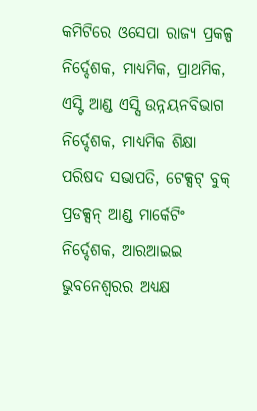କମିଟିରେ ଓସେପା ରାଜ୍ୟ ପ୍ରକଳ୍ପ ନିର୍ଦ୍ଦେଶକ, ମାଧ୍ୟମିକ, ପ୍ରାଥମିକ, ଏସ୍ଟି ଆଣ୍ଡ ଏସ୍ସି ଉନ୍ନୟନବିଭାଗ ନିର୍ଦ୍ଦେଶକ, ମାଧ୍ୟମିକ ଶିକ୍ଷା ପରିଷଦ ସଭାପତି, ଟେକ୍ସଟ୍ ବୁକ୍ ପ୍ରଡକ୍ସନ୍ ଆଣ୍ଡ ମାର୍କେଟିଂ ନିର୍ଦ୍ଦେଶକ, ଆରଆଇଇ ଭୁବନେଶ୍ୱରର ଅଧ୍ୟକ୍ଷ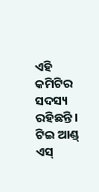ଏହି କମିଟିର ସଦସ୍ୟ ରହିଛନ୍ତି । ଟିଇ ଆଣ୍ଡ୍ ଏସ୍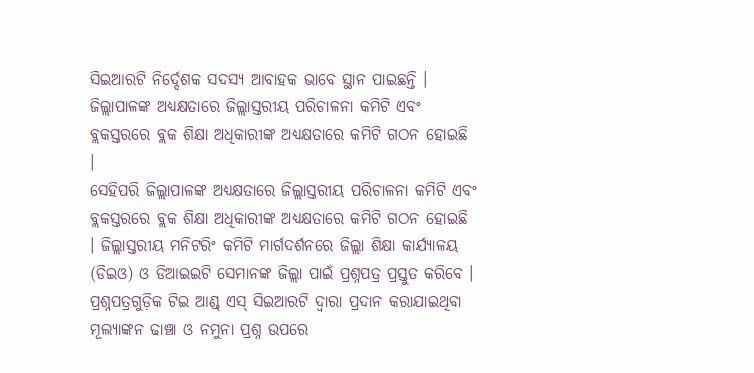ସିଇଆରଟି ନିର୍ଦ୍ଦେଶକ ସଦସ୍ୟ ଆବାହକ ଭାବେ ସ୍ଥାନ ପାଇଛନ୍ତି । ଜିଲ୍ଲାପାଳଙ୍କ ଅଧ୍ୟକ୍ଷତାରେ ଜିଲ୍ଲାସ୍ତରୀୟ ପରିଚାଳନା କମିଟି ଏବଂ ବ୍ଲକସ୍ତରରେ ବ୍ଲକ ଶିକ୍ଷା ଅଧିକାରୀଙ୍କ ଅଧ୍ୟକ୍ଷତାରେ କମିଟି ଗଠନ ହୋଇଛି ।
ସେହିପରି ଜିଲ୍ଲାପାଳଙ୍କ ଅଧ୍ୟକ୍ଷତାରେ ଜିଲ୍ଲାସ୍ତରୀୟ ପରିଚାଳନା କମିଟି ଏବଂ ବ୍ଲକସ୍ତରରେ ବ୍ଲକ ଶିକ୍ଷା ଅଧିକାରୀଙ୍କ ଅଧ୍ୟକ୍ଷତାରେ କମିଟି ଗଠନ ହୋଇଛି । ଜିଲ୍ଲାସ୍ତରୀୟ ମନିଟରିଂ କମିଟି ମାର୍ଗଦର୍ଶନରେ ଜିଲ୍ଲା ଶିକ୍ଷା କାର୍ଯ୍ୟାଳୟ (ଡିଇଓ) ଓ ଡିଆଇଇଟି ସେମାନଙ୍କ ଜିଲ୍ଲା ପାଇଁ ପ୍ରଶ୍ନପତ୍ର ପ୍ରସ୍ତୁତ କରିବେ । ପ୍ରଶ୍ନପତ୍ରଗୁଡ଼ିକ ଟିଇ ଆଣ୍ଡ୍ ଏସ୍ ସିଇଆରଟି ଦ୍ୱାରା ପ୍ରଦାନ କରାଯାଇଥିବା ମୂଲ୍ୟାଙ୍କନ ଢାଞ୍ଚା ଓ ନମୁନା ପ୍ରଶ୍ନ ଉପରେ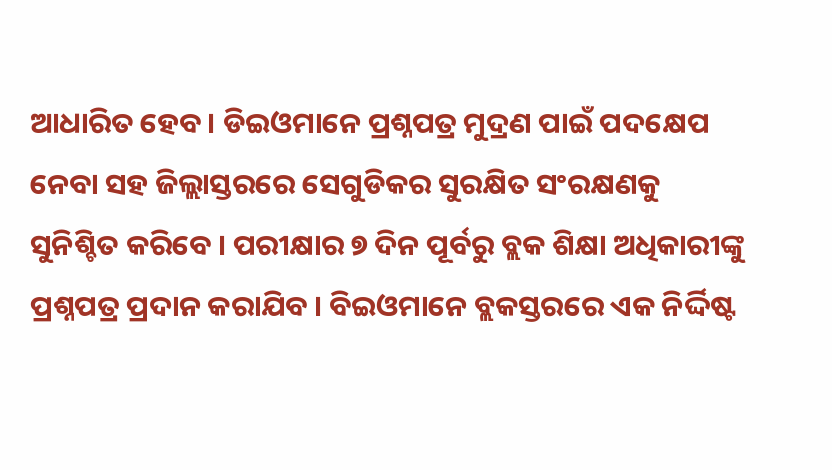ଆଧାରିତ ହେବ । ଡିଇଓମାନେ ପ୍ରଶ୍ନପତ୍ର ମୁଦ୍ରଣ ପାଇଁ ପଦକ୍ଷେପ ନେବା ସହ ଜିଲ୍ଲାସ୍ତରରେ ସେଗୁଡିକର ସୁରକ୍ଷିତ ସଂରକ୍ଷଣକୁ ସୁନିଶ୍ଚିତ କରିବେ । ପରୀକ୍ଷାର ୭ ଦିନ ପୂର୍ବରୁ ବ୍ଲକ ଶିକ୍ଷା ଅଧିକାରୀଙ୍କୁ ପ୍ରଶ୍ନପତ୍ର ପ୍ରଦାନ କରାଯିବ । ବିଇଓମାନେ ବ୍ଲକସ୍ତରରେ ଏକ ନିର୍ଦ୍ଦିଷ୍ଟ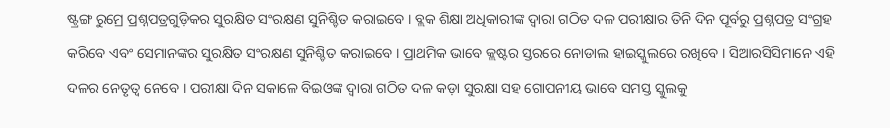ଷ୍ଟ୍ରଙ୍ଗ ରୁମ୍ରେ ପ୍ରଶ୍ନପତ୍ରଗୁଡ଼ିକର ସୁରକ୍ଷିତ ସଂରକ୍ଷଣ ସୁନିଶ୍ଚିତ କରାଇବେ । ବ୍ଲକ ଶିକ୍ଷା ଅଧିକାରୀଙ୍କ ଦ୍ୱାରା ଗଠିତ ଦଳ ପରୀକ୍ଷାର ତିନି ଦିନ ପୂର୍ବରୁ ପ୍ରଶ୍ନପତ୍ର ସଂଗ୍ରହ କରିବେ ଏବଂ ସେମାନଙ୍କର ସୁରକ୍ଷିତ ସଂରକ୍ଷଣ ସୁନିଶ୍ଚିତ କରାଇବେ । ପ୍ରାଥମିକ ଭାବେ କ୍ଲଷ୍ଟର ସ୍ତରରେ ନୋଡାଲ ହାଇସ୍କୁଲରେ ରଖିବେ । ସିଆରସିସିମାନେ ଏହି ଦଳର ନେତୃତ୍ୱ ନେବେ । ପରୀକ୍ଷା ଦିନ ସକାଳେ ବିଇଓଙ୍କ ଦ୍ୱାରା ଗଠିତ ଦଳ କଡ଼ା ସୁରକ୍ଷା ସହ ଗୋପନୀୟ ଭାବେ ସମସ୍ତ ସ୍କୁଲକୁ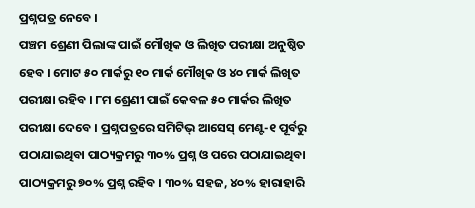ପ୍ରଶ୍ନପତ୍ର ନେବେ ।
ପଞ୍ଚମ ଶ୍ରେଣୀ ପିଲାଙ୍କ ପାଇଁ ମୌଖିକ ଓ ଲିଖିତ ପରୀକ୍ଷା ଅନୁଷ୍ଠିତ ହେବ । ମୋଟ ୫୦ ମାର୍କରୁ ୧୦ ମାର୍କ ମୌଖିକ ଓ ୪୦ ମାର୍କ ଲିଖିତ ପରୀକ୍ଷା ରହିବ । ୮ମ ଶ୍ରେଣୀ ପାଇଁ କେବଳ ୫୦ ମାର୍କର ଲିଖିତ ପରୀକ୍ଷା ଦେବେ । ପ୍ରଶ୍ନପତ୍ରରେ ସମିଟିଭ୍ ଆସେସ୍ ମେଣ୍ଟ-୧ ପୂର୍ବରୁ ପଠାଯାଇଥିବା ପାଠ୍ୟକ୍ରମରୁ ୩୦% ପ୍ରଶ୍ନ ଓ ପରେ ପଠାଯାଇଥିବା ପାଠ୍ୟକ୍ରମରୁ ୭୦% ପ୍ରଶ୍ନ ରହିବ । ୩୦% ସହଜ, ୪୦% ହାରାହାରି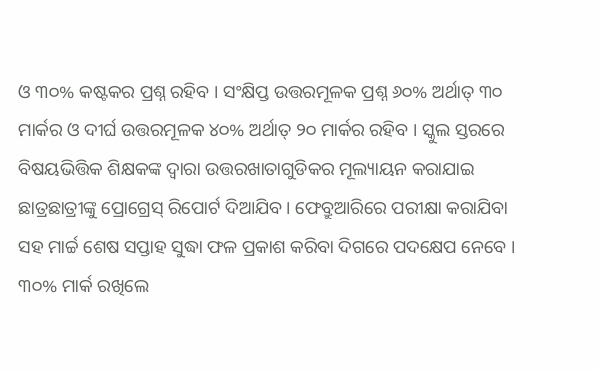ଓ ୩୦% କଷ୍ଟକର ପ୍ରଶ୍ନ ରହିବ । ସଂକ୍ଷିପ୍ତ ଉତ୍ତରମୂଳକ ପ୍ରଶ୍ନ ୬୦% ଅର୍ଥାତ୍ ୩୦ ମାର୍କର ଓ ଦୀର୍ଘ ଉତ୍ତରମୂଳକ ୪୦% ଅର୍ଥାତ୍ ୨୦ ମାର୍କର ରହିବ । ସ୍କୁଲ ସ୍ତରରେ ବିଷୟଭିତ୍ତିକ ଶିକ୍ଷକଙ୍କ ଦ୍ୱାରା ଉତ୍ତରଖାତାଗୁଡିକର ମୂଲ୍ୟାୟନ କରାଯାଇ ଛାତ୍ରଛାତ୍ରୀଙ୍କୁ ପ୍ରୋଗ୍ରେସ୍ ରିପୋର୍ଟ ଦିଆଯିବ । ଫେବ୍ରୁଆରିରେ ପରୀକ୍ଷା କରାଯିବା ସହ ମାର୍ଚ୍ଚ ଶେଷ ସପ୍ତାହ ସୁଦ୍ଧା ଫଳ ପ୍ରକାଶ କରିବା ଦିଗରେ ପଦକ୍ଷେପ ନେବେ । ୩୦% ମାର୍କ ରଖିଲେ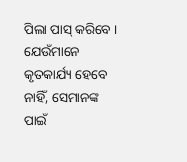ପିଲା ପାସ୍ କରିବେ । ଯେଉଁମାନେ କୃତକାର୍ଯ୍ୟ ହେବେ ନାହିଁ, ସେମାନଙ୍କ ପାଇଁ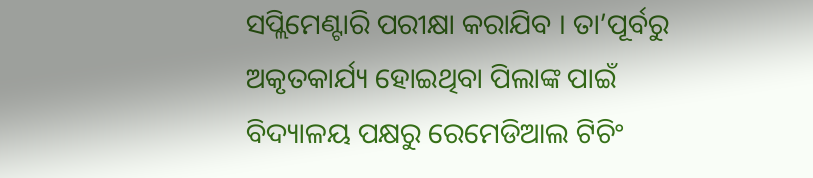ସପ୍ଲିମେଣ୍ଟାରି ପରୀକ୍ଷା କରାଯିବ । ତା’ପୂର୍ବରୁ ଅକୃତକାର୍ଯ୍ୟ ହୋଇଥିବା ପିଲାଙ୍କ ପାଇଁ ବିଦ୍ୟାଳୟ ପକ୍ଷରୁ ରେମେଡିଆଲ ଟିଚିଂ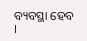ବ୍ୟବସ୍ଥା ହେବ ।